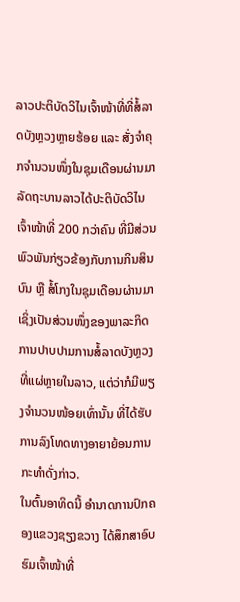ລາວປະຕິບັດວິໄນເຈົ້າໜ້າທີ່ທີ່ສໍ້ລາດບັງຫຼວງຫຼາຍຮ້ອຍ ແລະ ສັ່ງຈຳຄຸກຈຳນວນໜຶ່ງໃນຊຸມເດືອນຜ່ານມາ
ລັດຖະບານລາວໄດ້ປະຕິບັດວິໄນເຈົ້າໜ້າທີ່ 200 ກວ່າຄົນ ທີ່ມີສ່ວນພົວພັນກ່ຽວຂ້ອງກັບການກິນສິນບົນ ຫຼື ສໍ້ໂກງໃນຊຸມເດືອນຜ່ານມາ ເຊິ່ງເປັນສ່ວນໜຶ່ງຂອງພາລະກິດການປາບປາມການສໍ້ລາດບັງຫຼວງທີ່ແຜ່ຫຼາຍໃນລາວ, ແຕ່ວ່າກໍມີພຽງຈຳນວນໜ້ອຍເທົ່ານັ້ນ ທີ່ໄດ້ຮັບການລົງໂທດທາງອາຍາຍ້ອນການກະທຳດັ່ງກ່າວ.
ໃນຕົ້ນອາທິດນີ້ ອຳນາດການປົກຄອງແຂວງຊຽງຂວາງ ໄດ້ສຶກສາອົບຮົມເຈົ້າໜ້າທີ່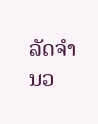ລັດຈຳນວ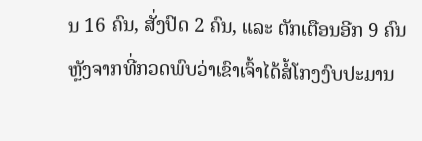ນ 16 ຄົນ, ສັ່ງປົດ 2 ຄົນ, ແລະ ຕັກເຕືອນອີກ 9 ຄົນ ຫຼັງຈາກທີ່ກວດພົບວ່າເຂົາເຈົ້າໄດ້ສໍ້ໂກງງົບປະມານ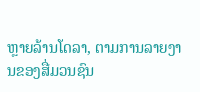ຫຼາຍລ້ານໂດລາ, ຕາມການລາຍງານຂອງສື່ມວນຊົນ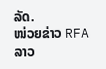ລັດ.
ໜ່ວຍຂ່າວ RFA ລາວ